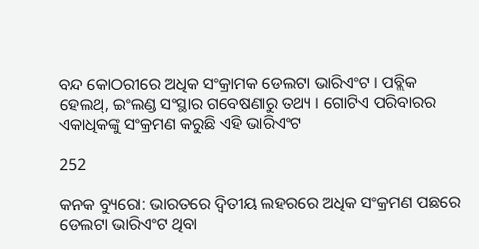ବନ୍ଦ କୋଠରୀରେ ଅଧିକ ସଂକ୍ରାମକ ଡେଲଟା ଭାରିଏଂଟ । ପବ୍ଲିକ ହେଲଥ୍, ଇଂଲଣ୍ଡ ସଂସ୍ଥାର ଗବେଷଣାରୁ ତଥ୍ୟ । ଗୋଟିଏ ପରିବାରର ଏକାଧିକଙ୍କୁ ସଂକ୍ରମଣ କରୁଛି ଏହି ଭାରିଏଂଟ

252

କନକ ବ୍ୟୁରୋ: ଭାରତରେ ଦ୍ୱିତୀୟ ଲହରରେ ଅଧିକ ସଂକ୍ରମଣ ପଛରେ ଡେଲଟା ଭାରିଏଂଟ ଥିବା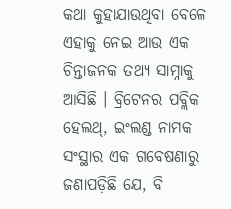କଥା କୁହାଯାଉଥିବା ବେଳେ ଏହାକୁ ନେଇ ଆଉ ଏକ ଚିନ୍ତାଜନକ ତଥ୍ୟ ସାମ୍ନାକୁ ଆସିଛି । ବ୍ରିଟେନର ପବ୍ଲିକ ହେଲଥ୍, ଇଂଲଣ୍ଡ ନାମକ ସଂସ୍ଥାର ଏକ ଗବେଷଣାରୁ ଜଣାପଡ଼ିଛି ଯେ, ବି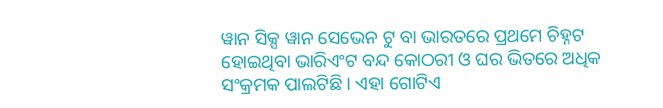ୱାନ ସିକ୍ସ ୱାନ ସେଭେନ ଟୁ ବା ଭାରତରେ ପ୍ରଥମେ ଚିହ୍ନଟ ହୋଇଥିବା ଭାରିଏଂଟ ବନ୍ଦ କୋଠରୀ ଓ ଘର ଭିତରେ ଅଧିକ ସଂକ୍ରମକ ପାଲଟିଛି । ଏହା ଗୋଟିଏ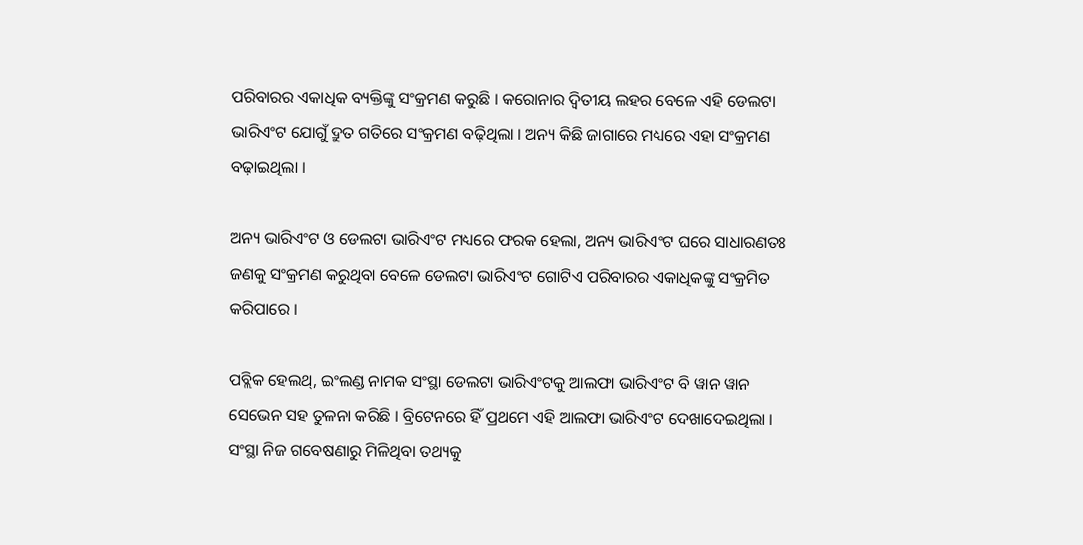ପରିବାରର ଏକାଧିକ ବ୍ୟକ୍ତିଙ୍କୁ ସଂକ୍ରମଣ କରୁଛି । କରୋନାର ଦ୍ୱିତୀୟ ଲହର ବେଳେ ଏହି ଡେଲଟା ଭାରିଏଂଟ ଯୋଗୁଁ ଦ୍ରୁତ ଗତିରେ ସଂକ୍ରମଣ ବଢ଼ିଥିଲା । ଅନ୍ୟ କିଛି ଜାଗାରେ ମଧ୍ୟରେ ଏହା ସଂକ୍ରମଣ ବଢ଼ାଇଥିଲା ।

ଅନ୍ୟ ଭାରିଏଂଟ ଓ ଡେଲଟା ଭାରିଏଂଟ ମଧ୍ୟରେ ଫରକ ହେଲା, ଅନ୍ୟ ଭାରିଏଂଟ ଘରେ ସାଧାରଣତଃ ଜଣକୁ ସଂକ୍ରମଣ କରୁଥିବା ବେଳେ ଡେଲଟା ଭାରିଏଂଟ ଗୋଟିଏ ପରିବାରର ଏକାଧିକଙ୍କୁ ସଂକ୍ରମିତ କରିପାରେ ।

ପବ୍ଲିକ ହେଲଥ୍, ଇଂଲଣ୍ଡ ନାମକ ସଂସ୍ଥା ଡେଲଟା ଭାରିଏଂଟକୁ ଆଲଫା ଭାରିଏଂଟ ବି ୱାନ ୱାନ ସେଭେନ ସହ ତୁଳନା କରିଛି । ବ୍ରିଟେନରେ ହିଁ ପ୍ରଥମେ ଏହି ଆଲଫା ଭାରିଏଂଟ ଦେଖାଦେଇଥିଲା । ସଂସ୍ଥା ନିଜ ଗବେଷଣାରୁ ମିଳିଥିବା ତଥ୍ୟକୁ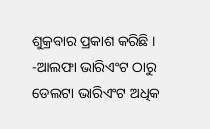ଶୁକ୍ରବାର ପ୍ରକାଶ କରିଛି ।
-ଆଲଫା ଭାରିଏଂଟ ଠାରୁ ଡେଲଟା ଭାରିଏଂଟ ଅଧିକ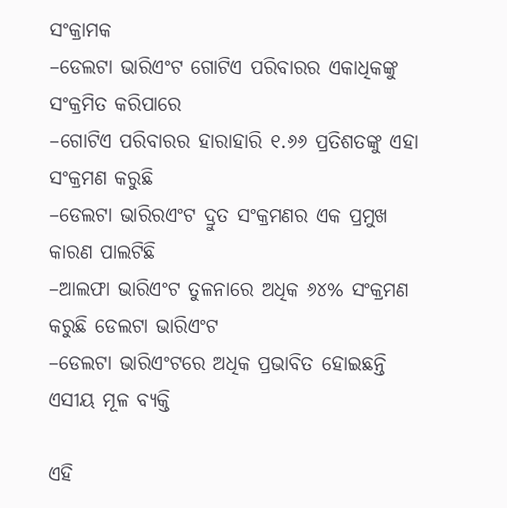ସଂକ୍ରାମକ
–ଡେଲଟା ଭାରିଏଂଟ ଗୋଟିଏ ପରିବାରର ଏକାଧିକଙ୍କୁ ସଂକ୍ରମିତ କରିପାରେ
–ଗୋଟିଏ ପରିବାରର ହାରାହାରି ୧.୬୬ ପ୍ରତିଶତଙ୍କୁ ଏହା ସଂକ୍ରମଣ କରୁଛି
–ଡେଲଟା ଭାରିରଏଂଟ ଦ୍ରୁତ ସଂକ୍ରମଣର ଏକ ପ୍ରମୁଖ କାରଣ ପାଲଟିଛି
–ଆଲଫା ଭାରିଏଂଟ ତୁଳନାରେ ଅଧିକ ୬୪% ସଂକ୍ରମଣ କରୁଛି ଡେଲଟା ଭାରିଏଂଟ
–ଡେଲଟା ଭାରିଏଂଟରେ ଅଧିକ ପ୍ରଭାବିତ ହୋଇଛନ୍ତି ଏସୀୟ ମୂଳ ବ୍ୟକ୍ତି

ଏହି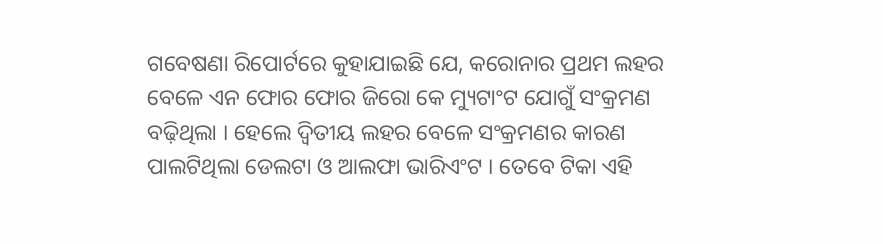ଗବେଷଣା ରିପୋର୍ଟରେ କୁହାଯାଇଛି ଯେ, କରୋନାର ପ୍ରଥମ ଲହର ବେଳେ ଏନ ଫୋର ଫୋର ଜିରୋ କେ ମ୍ୟୁଟାଂଟ ଯୋଗୁଁ ସଂକ୍ରମଣ ବଢ଼ିଥିଲା । ହେଲେ ଦ୍ୱିତୀୟ ଲହର ବେଳେ ସଂକ୍ରମଣର କାରଣ ପାଲଟିଥିଲା ଡେଲଟା ଓ ଆଲଫା ଭାରିଏଂଟ । ତେବେ ଟିକା ଏହି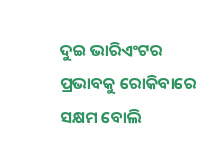ଦୁଇ ଭାରିଏଂଟର ପ୍ରଭାବକୁ ରୋକିବାରେ ସକ୍ଷମ ବୋଲି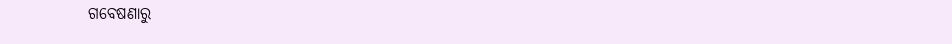ଗବେଷଣାରୁ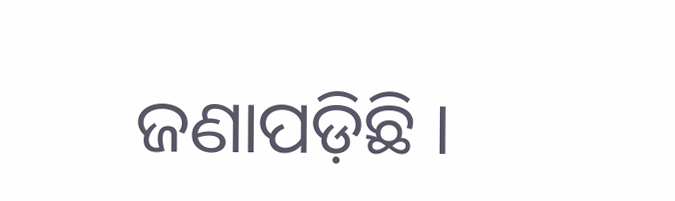ଜଣାପଡ଼ିଛି ।